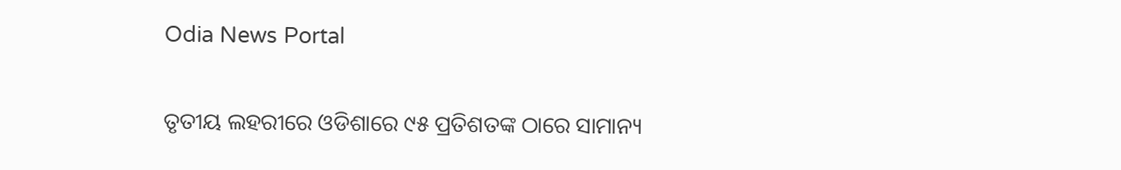Odia News Portal

ତୃତୀୟ ଲହରୀରେ ଓଡିଶାରେ ୯୫ ପ୍ରତିଶତଙ୍କ ଠାରେ ସାମାନ୍ୟ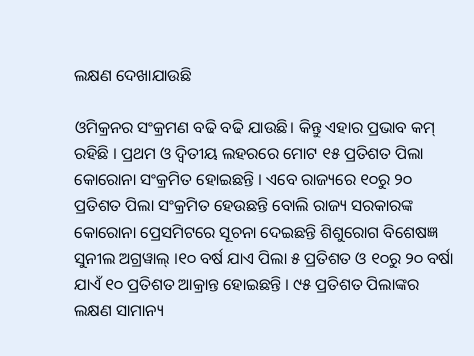ଲକ୍ଷଣ ଦେଖାଯାଉଛି

ଓମିକ୍ରନର ସଂକ୍ରମଣ ବଢି ବଢି ଯାଉଛି। କିନ୍ତୁ ଏହାର ପ୍ରଭାବ କମ୍ ରହିଛି । ପ୍ରଥମ ଓ ଦ୍ୱିତୀୟ ଲହରରେ ମୋଟ ୧୫ ପ୍ରତିଶତ ପିଲା କୋରୋନା ସଂକ୍ରମିତ ହୋଇଛନ୍ତି । ଏବେ ରାଜ୍ୟରେ ୧୦ରୁ ୨୦ ପ୍ରତିଶତ ପିଲା ସଂକ୍ରମିତ ହେଉଛନ୍ତି ବୋଲି ରାଜ୍ୟ ସରକାରଙ୍କ କୋରୋନା ପ୍ରେସମିଟରେ ସୂଚନା ଦେଇଛନ୍ତି ଶିଶୁରୋଗ ବିଶେଷଜ୍ଞ ସୁନୀଲ ଅଗ୍ରୱାଲ୍ ।୧୦ ବର୍ଷ ଯାଏ ପିଲା ୫ ପ୍ରତିଶତ ଓ ୧୦ରୁ ୨୦ ବର୍ଷା ଯାଏଁ ୧୦ ପ୍ରତିଶତ ଆକ୍ରାନ୍ତ ହୋଇଛନ୍ତି । ୯୫ ପ୍ରତିଶତ ପିଲାଙ୍କର ଲକ୍ଷଣ ସାମାନ୍ୟ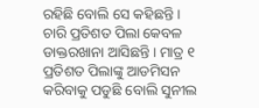ରହିଛି ବୋଲି ସେ କହିଛନ୍ତି । ଚାରି ପ୍ରତିଶତ ପିଲା କେବଳ ଡାକ୍ତରଖାନା ଆସିଛନ୍ତି । ମାତ୍ର ୧ ପ୍ରତିଶତ ପିଲାଙ୍କୁ ଆଡମିସନ କରିବାକୁ ପଡୁଛି ବୋଲି ସୁନୀଲ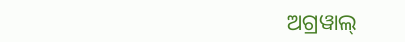ଅଗ୍ରୱାଲ୍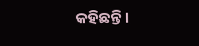କହିଛନ୍ତି ।